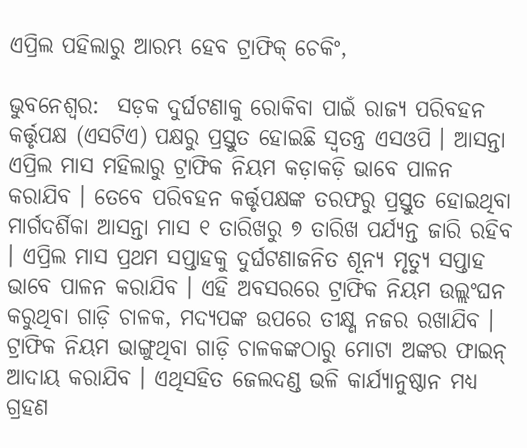ଏପ୍ରିଲ ପହିଲାରୁ ଆରମ୍ଭ ହେବ ଟ୍ରାଫିକ୍ ଚେକିଂ,

ଭୁବନେଶ୍ୱର:  ସଡ଼କ ଦୁର୍ଘଟଣାକୁ ରୋକିବା ପାଇଁ ରାଜ୍ୟ ପରିବହନ କର୍ତ୍ତୃପକ୍ଷ (ଏସଟିଏ) ପକ୍ଷରୁ ପ୍ରସ୍ତୁତ ହୋଇଛି ସ୍ୱତନ୍ତ୍ର ଏସଓପି । ଆସନ୍ତା ଏପ୍ରିଲ ମାସ ମହିଲାରୁ ଟ୍ରାଫିକ ନିୟମ କଡ଼ାକଡ଼ି ଭାବେ ପାଳନ କରାଯିବ । ତେବେ ପରିବହନ କର୍ତ୍ତୃପକ୍ଷଙ୍କ ତରଫରୁ ପ୍ରସ୍ତୁତ ହୋଇଥିବା ମାର୍ଗଦର୍ଶିକା ଆସନ୍ତା ମାସ ୧ ତାରିଖରୁ ୭ ତାରିଖ ପର୍ଯ୍ୟନ୍ତ ଜାରି ରହିବ । ଏପ୍ରିଲ ମାସ ପ୍ରଥମ ସପ୍ତାହକୁ ଦୁର୍ଘଟଣାଜନିତ ଶୂନ୍ୟ ମୃତ୍ୟୁ ସପ୍ତାହ ଭାବେ ପାଳନ କରାଯିବ । ଏହି ଅବସରରେ ଟ୍ରାଫିକ ନିୟମ ଉଲ୍ଲଂଘନ କରୁଥିବା ଗାଡ଼ି ଚାଳକ, ମଦ୍ୟପଙ୍କ ଉପରେ ତୀକ୍ଷ୍ଣ ନଜର ରଖାଯିବ । ଟ୍ରାଫିକ ନିୟମ ଭାଙ୍ଗୁଥିବା ଗାଡ଼ି ଚାଳକଙ୍କଠାରୁ ମୋଟା ଅଙ୍କର ଫାଇନ୍ ଆଦାୟ କରାଯିବ । ଏଥିସହିତ ଜେଲଦଣ୍ଡ ଭଳି କାର୍ଯ୍ୟାନୁଷ୍ଠାନ ମଧ୍ୟ ଗ୍ରହଣ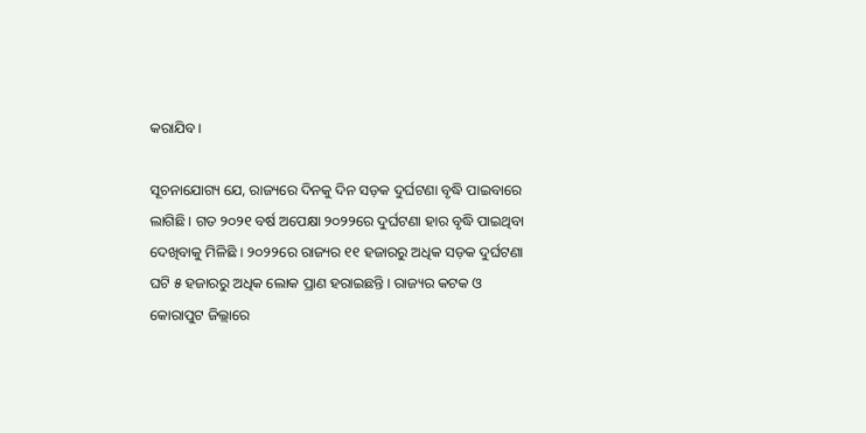କରାଯିବ ।

ସୂଚନାଯୋଗ୍ୟ ଯେ, ରାଜ୍ୟରେ ଦିନକୁ ଦିନ ସଡ଼କ ଦୁର୍ଘଟଣା ବୃଦ୍ଧି ପାଇବାରେ ଲାଗିଛି । ଗତ ୨୦୨୧ ବର୍ଷ ଅପେକ୍ଷା ୨୦୨୨ରେ ଦୁର୍ଘଟଣା ହାର ବୃଦ୍ଧି ପାଇଥିବା ଦେଖିବାକୁ ମିଳିଛି । ୨୦୨୨ରେ ରାଜ୍ୟର ୧୧ ହଜାରରୁ ଅଧିକ ସଡ଼କ ଦୁର୍ଘଟଣା ଘଟି ୫ ହଜାରରୁ ଅଧିକ ଲୋକ ପ୍ରାଣ ହରାଇଛନ୍ତି । ରାଜ୍ୟର କଟକ ଓ କୋରାପୁଟ ଜିଲ୍ଲାରେ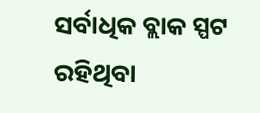ସର୍ବାଧିକ ବ୍ଲାକ ସ୍ପଟ ରହିଥିବା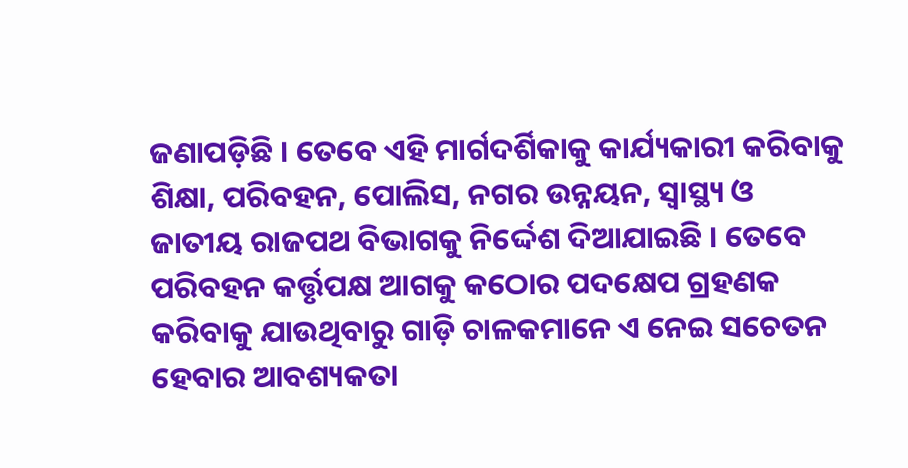ଜଣାପଡ଼ିଛି । ତେବେ ଏହି ମାର୍ଗଦର୍ଶିକାକୁ କାର୍ଯ୍ୟକାରୀ କରିବାକୁ ଶିକ୍ଷା, ପରିବହନ, ପୋଲିସ, ନଗର ଉନ୍ନୟନ, ସ୍ୱାସ୍ଥ୍ୟ ଓ ଜାତୀୟ ରାଜପଥ ବିଭାଗକୁ ନିର୍ଦ୍ଦେଶ ଦିଆଯାଇଛି । ତେବେ ପରିବହନ କର୍ତ୍ତୃପକ୍ଷ ଆଗକୁ କଠୋର ପଦକ୍ଷେପ ଗ୍ରହଣକ କରିବାକୁ ଯାଉଥିବାରୁ ଗାଡ଼ି ଚାଳକମାନେ ଏ ନେଇ ସଚେତନ ହେବାର ଆବଶ୍ୟକତା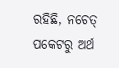ରହିଛି, ନଚେତ୍ ପକେଟରୁ ଅର୍ଥ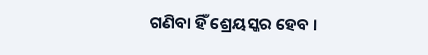ଗଣିବା ହିଁ ଶ୍ରେୟସ୍କର ହେବ ।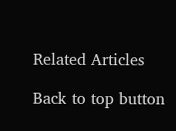Related Articles

Back to top button